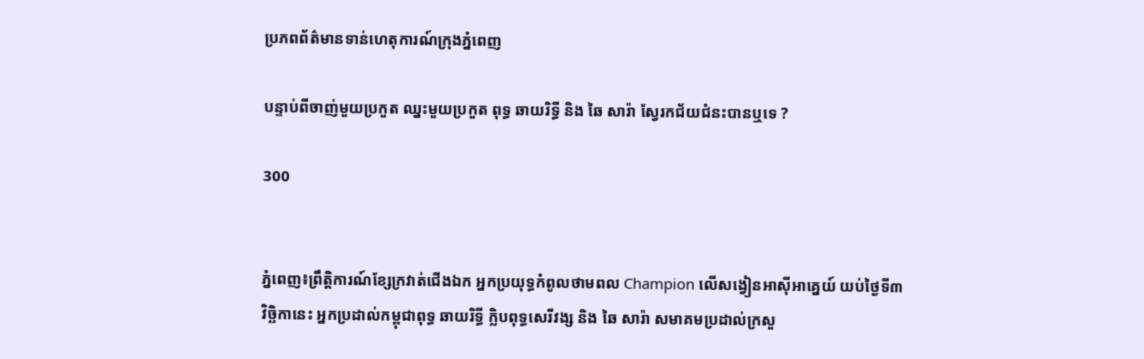ប្រភពព័ត៌មានទាន់ហេតុការណ៍ក្រុងភ្នំពេញ

បន្ទាប់ពីចាញ់មួយប្រកួត ឈ្នះមួយប្រកួត ពុទ្ធ ឆាយរិទ្ធី និង ឆៃ សារ៉ា ស្វែរកជ័យជំនះបានឬទេ ?

300


ភ្នំពេញ៖ព្រឹត្តិការណ៍ខ្សែក្រវាត់ជើងឯក អ្នកប្រយុទ្ធកំពូលថាមពល Champion លើសង្វៀនអាស៊ីអាគ្នេយ៍ យប់ថ្ងៃទី៣
វិច្ឆិកានេះ អ្នកប្រដាល់កម្ពុជាពុទ្ធ ឆាយរិទ្ធី ក្លិបពុទ្ធសេរីវង្ស និង ឆៃ សារ៉ា សមាគមប្រដាល់ក្រសួ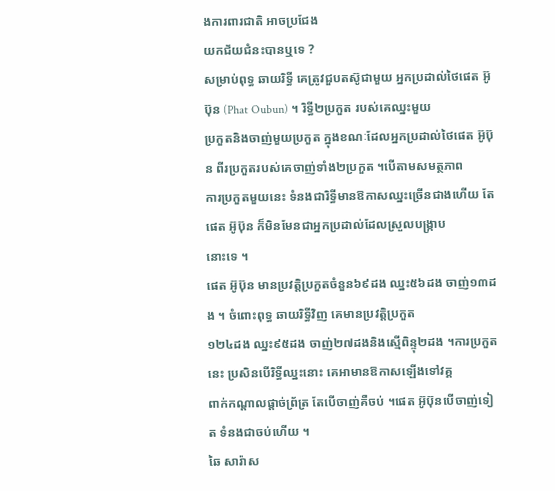ងការពារជាតិ អាចប្រជែង
យកជ័យជំនះបានឬទេ ?
សម្រាប់ពុទ្ធ ឆាយរិទ្ធី គេត្រូវជួបតស៊ូជាមួយ អ្នកប្រដាល់ថៃផេត អ៊ូប៊ុន (Phat Oubun) ។ រិទ្ធី២ប្រកួត របស់គេឈ្នះមួយ
ប្រកួតនិងចាញ់មួយប្រកួត ក្នុងខណៈដែលអ្នកប្រដាល់ថៃផេត អ៊ូប៊ុន ពីរប្រកួតរបស់គេចាញ់ទាំង២ប្រកួត ។បើតាមសមត្ថភាព
ការប្រកួតមួយនេះ ទំនងជារិទ្ធីមានឱកាសឈ្នះច្រើនជាងហើយ តែផេត អ៊ូប៊ុន ក៏មិនមែនជាអ្នកប្រដាល់ដែលស្រួលបង្ក្រាប
នោះទេ ។
ផេត អ៊ូប៊ុន មានប្រវត្តិប្រកួតចំនួន៦៩ដង ឈ្នះ៥៦ដង ចាញ់១៣ដង ។ ចំពោះពុទ្ធ ឆាយរិទ្ធីវិញ គេមានប្រវត្តិប្រកួត
១២៤ដង ឈ្នះ៩៥ដង ចាញ់២៧ដងនិងស្មើពិន្ទុ២ដង ។ការប្រកួតនេះ ប្រសិនបើរិទ្ធីឈ្នះនោះ គេអាមានឱកាសឡើងទៅវគ្គ
ពាក់កណ្ដាលផ្ដាច់ព្រ័ត្រ តែបើចាញ់គឺចប់ ។ផេត អ៊ូប៊ុនបើចាញ់ទៀត ទំនងជាចប់ហើយ ។
ឆៃ សារ៉ាស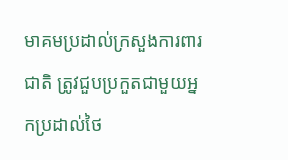មាគមប្រដាល់ក្រសួងការពារជាតិ ត្រូវជួបប្រកួតជាមួយអ្នកប្រដាល់ថៃ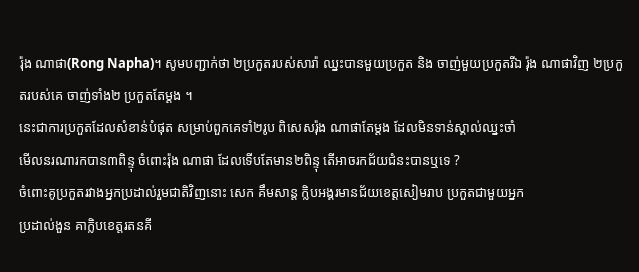រ៉ុង ណាផា(Rong Napha)។ សូមបញ្ជាក់ថា ២ប្រកួតរបស់សារ៉ា ឈ្នះបានមួយប្រកួត និង ចាញ់មួយប្រកួតរីឯ រ៉ុង ណាផាវិញ ២ប្រកួតរបស់គេ ចាញ់ទាំង២ ប្រកួតតែម្ដង ។
នេះជាការប្រកួតដែលសំខាន់បំផុត សម្រាប់ពួកគេទាំ២រូប ពិសេសរ៉ុង ណាផាតែម្ដង ដែលមិនទាន់ស្គាល់ឈ្នះចាំ
មើលនរណារកបាន៣ពិន្ទុ ចំពោះរ៉ុង ណាផា ដែលទើបតែមាន២ពិន្ទុ តើអាចរកជ័យជំនះបានឬទេ ?
ចំពោះគូប្រកួតរវាងអ្នកប្រដាល់រួមជាតិវិញនោះ សេក គឹមសាន្ដ ក្លិបអង្គរមានជ័យខេត្តសៀមរាប ប្រកួតជាមួយអ្នក
ប្រដាល់ងួន គាក្លិបខេត្តរតនគី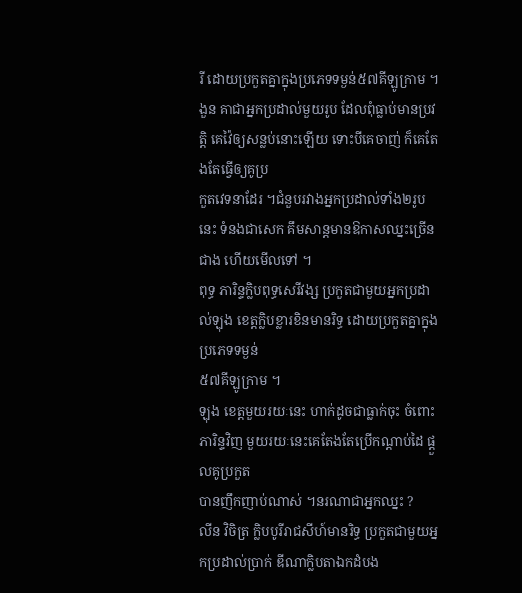រី ដោយប្រកួតគ្នាក្នុងប្រភេទទម្ងន់៥៧គីឡូក្រាម ។
ងួន គាជាអ្នកប្រដាល់មួយរូប ដែលពុំធ្លាប់មានប្រវត្តិ គេវ៉ៃឲ្យសន្លប់នោះឡើយ ទោះបីគេចាញ់ ក៏គេតែងតែធ្វើឲ្យគូប្រ
កួតវេទនាដែរ ។ជំនួបរវាងអ្នកប្រដាល់ទាំង២រូបនេះ ទំនងជាសេក គឹមសាន្ដមានឱកាសឈ្នះច្រើនជាង ហើយមើលទៅ ។
ពុទ្ធ ភារិន្ទក្លិបពុទ្ធសេរីវង្ស ប្រកួតជាមួយអ្នកប្រដាល់ឡុង ខេត្តក្លិបខ្លារខិនមានរិទ្ធ ដោយប្រកួតគ្នាក្នុងប្រភេទទម្ងន់
៥៧គីឡូក្រាម ។
ឡុង ខេត្តមួយរយៈនេះ ហាក់ដូចជាធ្លាក់ចុះ ចំពោះភារិន្ទវិញ មួយរយៈនេះគេតែងតែប្រើកណ្ដាប់ដៃ ផ្ដួលគូប្រកួត
បានញឹកញាប់ណាស់ ។នរណាជាអ្នកឈ្នះ ?
លីន វិចិត្រ ក្លិបបូរីរាជសីហ៍មានរិទ្ធ ប្រកួតជាមួយអ្នកប្រដាល់ប្រាក់ ឌីណាក្លិបតាឯកដំបង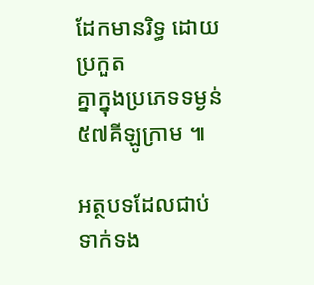ដែកមានរិទ្ធ ដោយប្រកួត
គ្នាក្នុងប្រភេទទម្ងន់៥៧គីឡូក្រាម ៕

អត្ថបទដែលជាប់ទាក់ទង